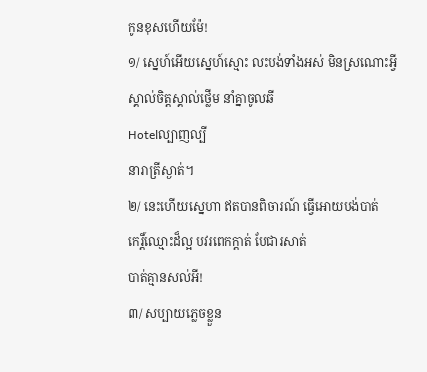កូនខុសហើយម៉ែ!
១/ ស្នេហ៍អើយស្នេហ៍ស្មោះ លះបង់ទាំងអស់ មិនស្រណោះអី្វ
ស្គាល់ចិត្តស្គាល់ថ្លើម នាំគ្នាចូលឆី
Hotelល្បាញល្បី
នារាត្រីស្ងាត់។
២/ នេះហើយស្នេហា ឥតបានពិចារណ៍ ធ្វើអោយបង់បាត់
កេរិ៍្តឈ្មោះដ៏ល្អ បវរពេកក្តាត់ បែជារសាត់
បាត់គ្មានសល់អី!
៣/ សប្បាយភ្លេចខ្លួន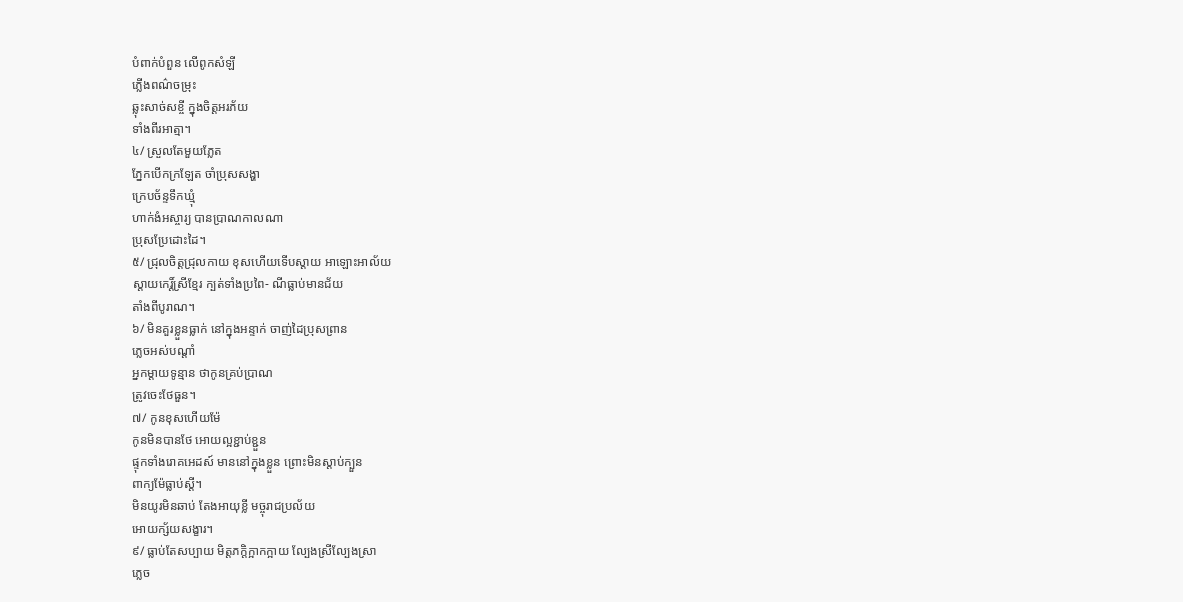បំពាក់បំពួន លើពូកសំឡី
ភ្លើងពណ៌ចម្រុះ
ឆ្លុះសាច់សខី្ច ក្នុងចិត្តអរភ័យ
ទាំងពីរអាត្មា។
៤/ ស្រួលតែមួយភ្លែត
ភ្នែកបើកក្រឡែត ចាំប្រុសសង្ហា
ក្រេបច័ន្ទទឹកឃ្មុំ
ហាក់ងំអស្ចារ្យ បានប្រាណកាលណា
ប្រុសប្រែដោះដៃ។
៥/ ជ្រុលចិត្តជ្រុលកាយ ខុសហើយទើបស្តាយ អាឡោះអាល័យ
ស្តាយកេរិ៍្តស្រីខ្មែរ ក្បត់ទាំងប្រពៃ- ណីធ្លាប់មានជ័យ
តាំងពីបូរាណ។
៦/ មិនគួរខ្លួនធ្លាក់ នៅក្នុងអន្ទាក់ ចាញ់ដៃប្រុសព្រាន
ភ្លេចអស់បណ្តាំ
អ្នកម្តាយទូន្មាន ថាកូនគ្រប់ប្រាណ
ត្រូវចេះថែធួន។
៧/ កូនខុសហើយម៉ែ
កូនមិនបានថែ អោយល្អខ្ជាប់ខ្ជួន
ផ្ទុកទាំងរោគអេដស៍ មាននៅក្នុងខ្លួន ព្រោះមិនស្តាប់ក្បួន
ពាក្យម៉ែធ្លាប់ស្តី។
មិនយូរមិនឆាប់ តែងអាយុខ្លី មច្ចុរាជប្រល័យ
អោយក្ស័យសង្ខារ។
៩/ ធ្លាប់តែសប្បាយ មិត្តភកិ្តក្អាកក្អាយ ល្បែងស្រីល្បែងស្រា
ភ្លេច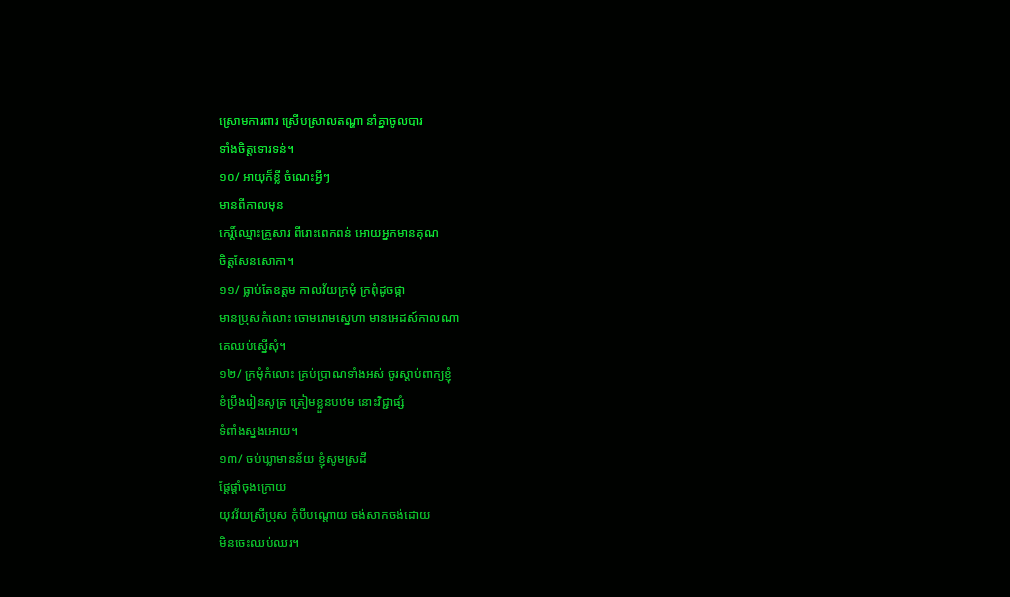ស្រោមការពារ ស្រើបស្រាលតណ្ហា នាំគ្នាចូលបារ
ទាំងចិត្តទោរទន់។
១០/ អាយុក៏ខ្លី ចំណេះអ្វីៗ
មានពីកាលមុន
កេរិ៍្តឈ្មោះគ្រួសារ ពីរោះពេកពន់ អោយអ្នកមានគុណ
ចិត្តសែនសោកា។
១១/ ធ្លាប់តែឧត្តម កាលវ័យក្រមុំ ក្រពុំដូចផ្កា
មានប្រុសកំលោះ ចោមរោមស្នេហា មានអេដស៍កាលណា
គេឈប់ស្នើសុំ។
១២/ ក្រមុំកំលោះ គ្រប់ប្រាណទាំងអស់ ចូរស្តាប់ពាក្យខ្ញុំ
ខំប្រឹងរៀនសូត្រ ត្រៀមខ្លួនបឋម នោះវិជ្ជាផ្សំ
ទំពាំងស្នងអោយ។
១៣/ ចប់ឃ្លាមានន័យ ខ្ញុំសូមស្រដី
ផ្តែផ្តាំចុងក្រោយ
យុវវ័យស្រីប្រុស កុំបីបណ្តោយ ចង់សាកចង់ដោយ
មិនចេះឈប់ឈរ។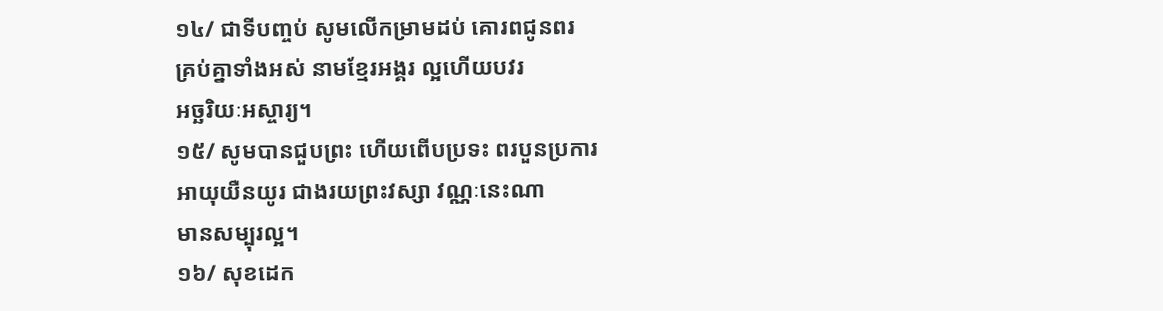១៤/ ជាទីបញ្ចប់ សូមលើកម្រាមដប់ គោរពជូនពរ
គ្រប់គ្នាទាំងអស់ នាមខ្មែរអង្គរ ល្អហើយបវរ
អច្ឆរិយៈអស្ចារ្យ។
១៥/ សូមបានជួបព្រះ ហើយពើបប្រទះ ពរបួនប្រការ
អាយុយឺនយូរ ជាងរយព្រះវស្សា វណ្ណៈនេះណា
មានសម្បុរល្អ។
១៦/ សុខដេក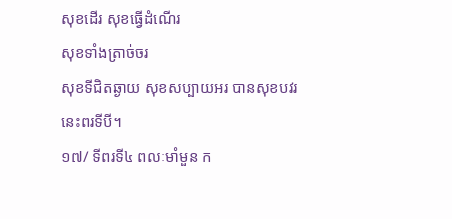សុខដើរ សុខធ្វើដំណើរ
សុខទាំងត្រាច់ចរ
សុខទីជិតឆ្ងាយ សុខសប្បាយអរ បានសុខបវរ
នេះពរទីបី។
១៧/ ទីពរទី៤ ពលៈមាំមួន ក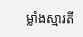ម្លាំងស្មារតី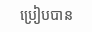ប្រៀបបាន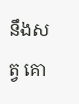នឹងសត្វ គោ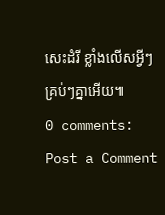សេះដំរី ខ្លាំងលើសអ្វីៗ
គ្រប់ៗគ្នាអើយ៕
0 comments:
Post a Comment